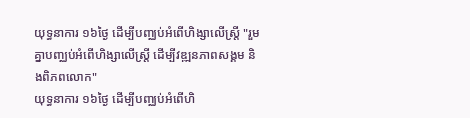យុទ្ធនាការ ១៦ថ្ងៃ ដើម្បីបញ្ឈប់អំពើហិង្សាលើស្ត្រី "រួមគ្នាបញ្ឈប់អំពើហិង្សាលើស្រ្តី ដើម្បីវឌ្ឍនភាពសង្គម និងពិភពលោក"
យុទ្ធនាការ ១៦ថ្ងៃ ដើម្បីបញ្ឈប់អំពើហិ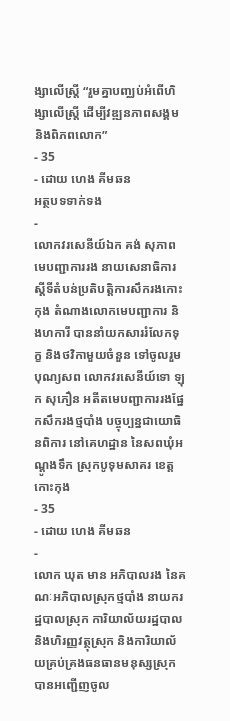ង្សាលើស្ត្រី “រួមគ្នាបញ្ឈប់អំពើហិង្សាលើស្រ្តី ដើម្បីវឌ្ឍនភាពសង្គម និងពិភពលោក”
- 35
- ដោយ ហេង គីមឆន
អត្ថបទទាក់ទង
-
លោកវរសេនីយ៍ឯក គង់ សុភាព មេបញ្ជាការរង នាយសេនាធិការស្តីទីតំបន់ប្រតិបត្តិការសឹករងកោះកុង តំណាងលោកមេបញ្ជាការ និងហការី បាននាំយកសាររំលែកទុក្ខ និងថវិកាមួយចំនួន ទៅចូលរួមបុណ្យសព លោកវរសេនីយ៍ទោ ឡុក សុភឿន អតីតមេបញ្ជាការរងផ្នែកសឹករងថ្មបាំង បច្ចុប្បន្នជាយោធិនពិការ នៅគេហដ្ឋាន នៃសពឃុំអណ្តូងទឹក ស្រុកបូទុមសាគរ ខេត្តកោះកុង
- 35
- ដោយ ហេង គីមឆន
-
លោក ឃុត មាន អភិបាលរង នៃគណៈអភិបាលស្រុកថ្មបាំង នាយករដ្ឋបាលស្រុក ការិយាល័យរដ្ឋបាល និងហិរញ្ញវត្ថុស្រុក និងការិយាល័យគ្រប់គ្រងធនធានមនុស្សស្រុក បានអញ្ជើញចូល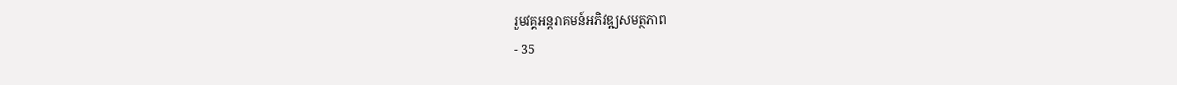រួមវគ្គអន្តរាគមន៍អភិវឌ្ឍសមត្ថភាព
- 35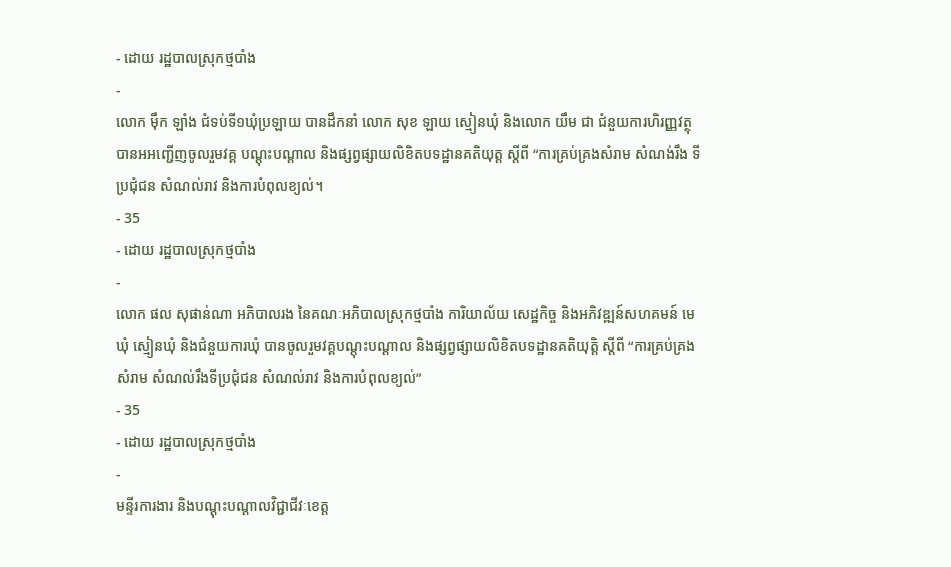- ដោយ រដ្ឋបាលស្រុកថ្មបាំង
-
លោក ម៉ឹក ឡាំង ជំទប់ទី១ឃុំប្រឡាយ បានដឹកនាំ លោក សុខ ឡាយ ស្មៀនឃុំ និងលោក យឹម ជា ជំនួយការហិរញ្ញវត្ថុ បានអអញ្ជើញចូលរួមវគ្គ បណ្តុះបណ្តាល និងផ្សព្វផ្សាយលិខិតបទដ្ឋានគតិយុត្ត ស្តីពី “ការគ្រប់គ្រងសំរាម សំណង់រឹង ទីប្រជុំជន សំណល់រាវ និងការបំពុលខ្យល់។
- 35
- ដោយ រដ្ឋបាលស្រុកថ្មបាំង
-
លោក ផល សុផាន់ណា អភិបាលរង នៃគណៈអភិបាលស្រុកថ្មបាំង ការិយាល័យ សេដ្ឋកិច្ច និងអភិវឌ្ឍន៍សហគមន៍ មេឃុំ ស្មៀនឃុំ និងជំនួយការឃុំ បានចូលរួមវគ្គបណ្តុះបណ្តាល និងផ្សព្វផ្សាយលិខិតបទដ្ឋានគតិយុត្តិ ស្តីពី “ការគ្រប់គ្រងសំរាម សំណល់រឹងទីប្រជុំជន សំណល់រាវ និងការបំពុលខ្យល់”
- 35
- ដោយ រដ្ឋបាលស្រុកថ្មបាំង
-
មន្ទីរការងារ និងបណ្ដុះបណ្ដាលវិជ្ជាជីវៈខេត្ត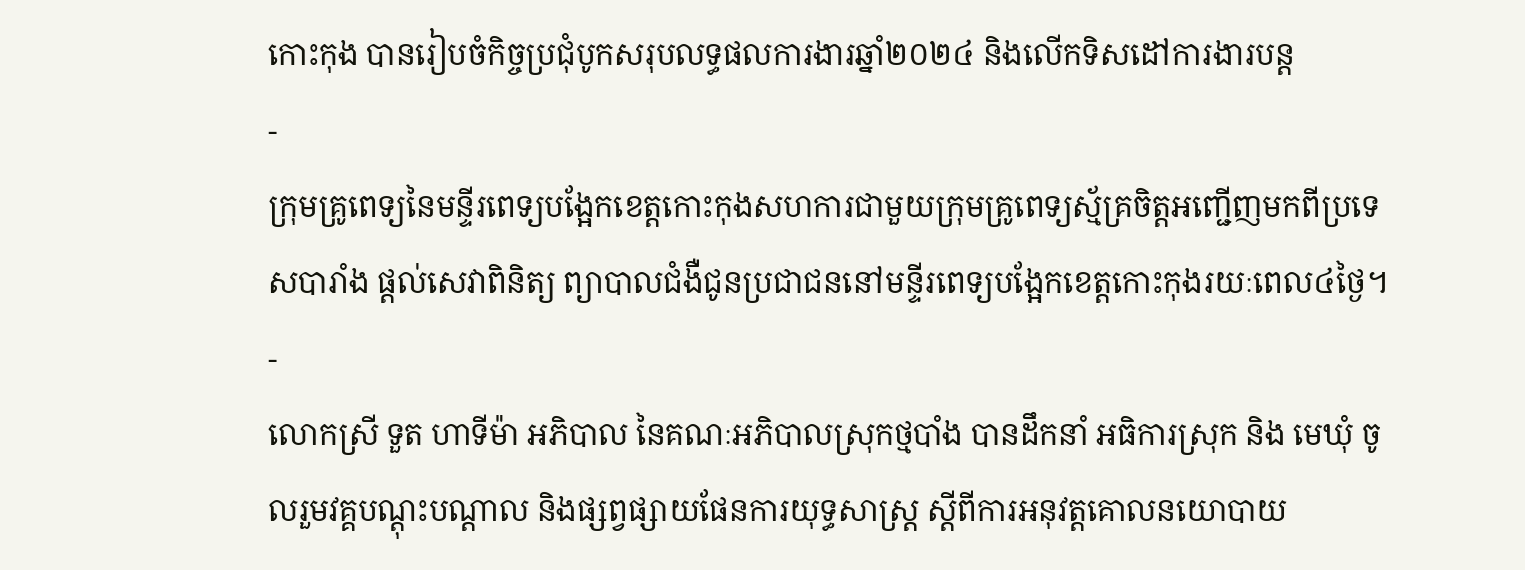កោះកុង បានរៀបចំកិច្ចប្រជុំបូកសរុបលទ្ធផលការងារឆ្នាំ២០២៤ និងលើកទិសដៅការងារបន្ត
-
ក្រុមគ្រូពេទ្យនៃមន្ទីរពេទ្យបង្អែកខេត្តកោះកុងសហការជាមួយក្រុមគ្រូពេទ្យស្ម័គ្រចិត្តអញ្ជើញមកពីប្រទេសបារាំង ផ្ដល់សេវាពិនិត្យ ព្យាបាលជំងឺជូនប្រជាជននៅមន្ទីរពេទ្យបង្អែកខេត្តកោះកុងរយៈពេល៤ថ្ងៃ។
-
លោកស្រី ទួត ហាទីម៉ា អភិបាល នៃគណៈអភិបាលស្រុកថ្មបាំង បានដឹកនាំ អធិការស្រុក និង មេឃុំ ចូលរួមវគ្គបណ្តុះបណ្តាល និងផ្សព្វផ្សាយផែនការយុទ្ធសាស្ត្រ ស្តីពីការអនុវត្តគោលនយោបាយ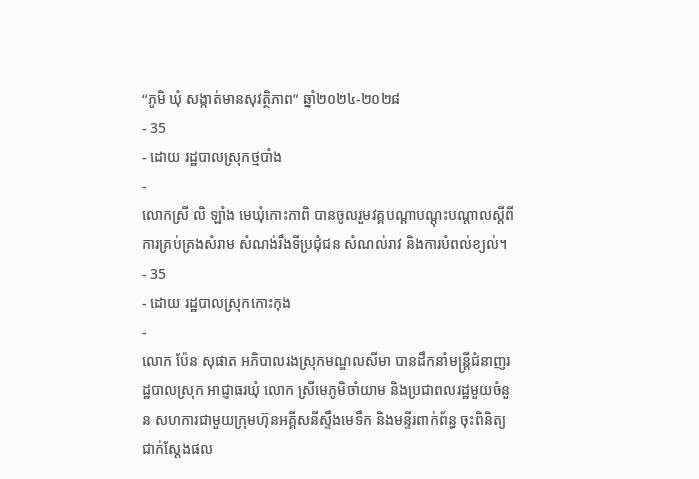“ភូមិ ឃុំ សង្កាត់មានសុវត្ថិភាព” ឆ្នាំ២០២៤-២០២៨
- 35
- ដោយ រដ្ឋបាលស្រុកថ្មបាំង
-
លោកស្រី លិ ឡាំង មេឃុំកោះកាពិ បានចូលរួមវគ្គបណ្ដាបណ្តុះបណ្តាលស្ដីពី ការគ្រប់គ្រងសំរាម សំណង់រឹងទីប្រជុំជន សំណល់រាវ និងការបំពល់ខ្យល់។
- 35
- ដោយ រដ្ឋបាលស្រុកកោះកុង
-
លោក ប៉ែន សុផាត អភិបាលរងស្រុកមណ្ឌលសីមា បានដឹកនាំមន្រ្តីជំនាញរដ្ឋបាលស្រុក អាជ្ញាធរឃុំ លោក ស្រីមេភូមិចាំយាម និងប្រជាពលរដ្ឋមួយចំនួន សហការជាមួយក្រុមហ៊ុនអគ្គីសនីស្ទឹងមេទឹក និងមន្ទីរពាក់ព័ន្ធ ចុះពិនិត្យជាក់ស្តែងផល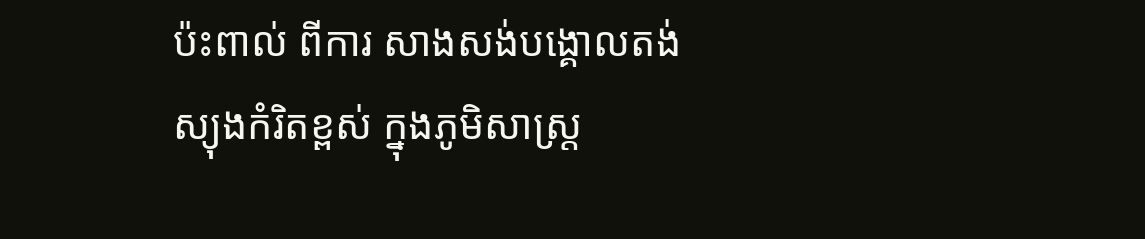ប៉ះពាល់ ពីការ សាងសង់បង្គោលតង់ស្យុងកំរិតខ្ពស់ ក្នុងភូមិសាស្ត្រ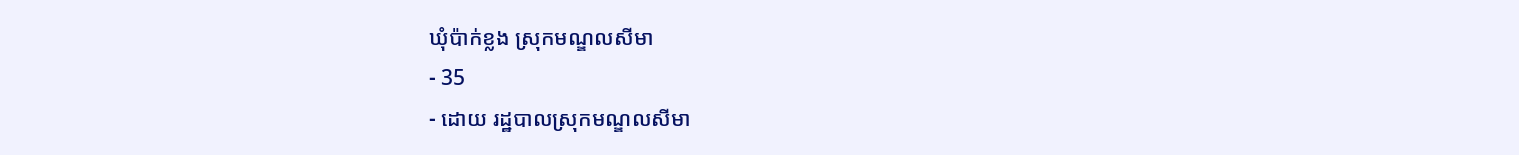ឃុំប៉ាក់ខ្លង ស្រុកមណ្ឌលសីមា
- 35
- ដោយ រដ្ឋបាលស្រុកមណ្ឌលសីមា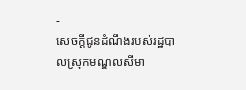-
សេចក្ដីជូនដំណឹងរបស់រដ្ឋបាលស្រុកមណ្ឌលសីមា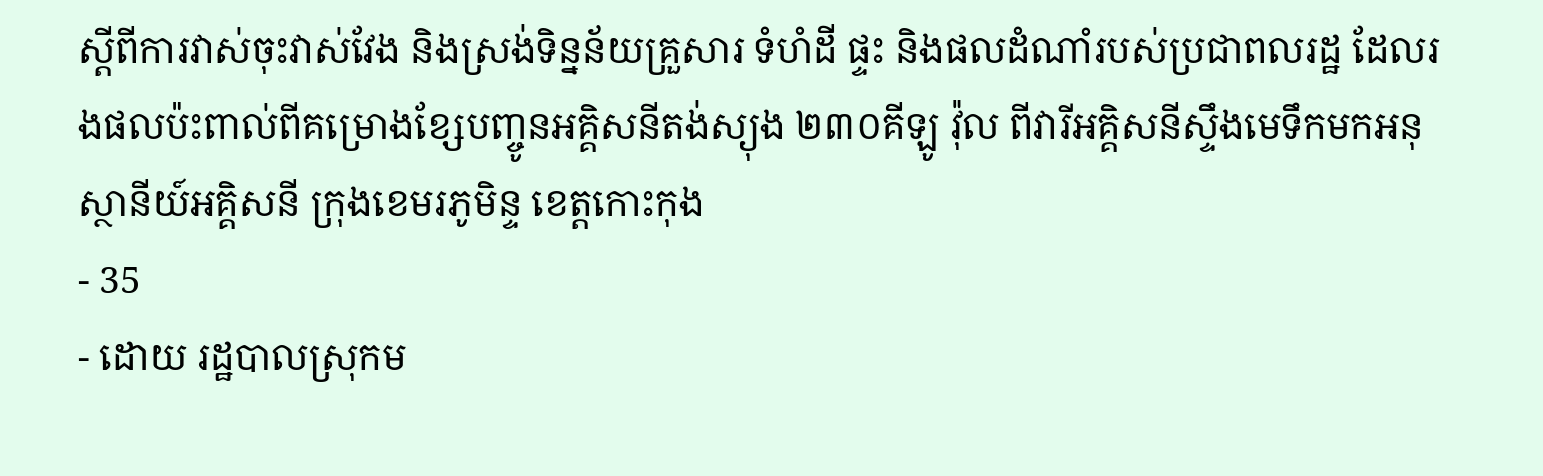ស្ដីពីការវាស់ចុះវាស់វែង និងស្រង់ទិន្នន័យគ្រួសារ ទំហំដី ផ្ទះ និងផលដំណាំរបស់ប្រជាពលរដ្ឋ ដែលរងផលប៉ះពាល់ពីគម្រោងខ្សែបញ្ចូនអគ្គិសនីតង់ស្យុង ២៣០គីឡូ វ៉ុល ពីវារីអគ្គិសនីស្ទឹងមេទឹកមកអនុស្ថានីយ៍អគ្គិសនី ក្រុងខេមរភូមិន្ទ ខេត្តកោះកុង
- 35
- ដោយ រដ្ឋបាលស្រុកម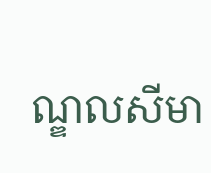ណ្ឌលសីមា